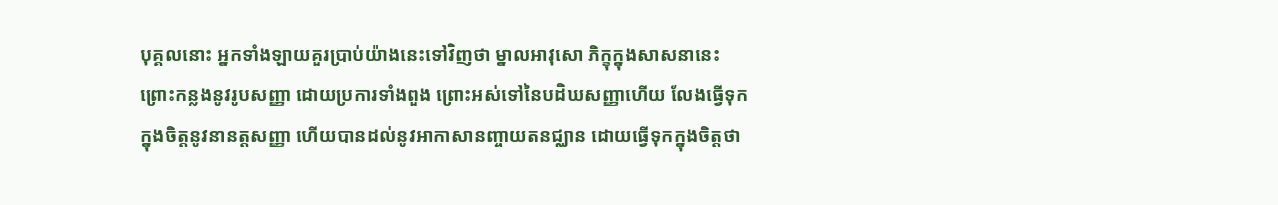បុគ្គលនោះ អ្នកទាំងឡាយគួរប្រាប់យ៉ាងនេះទៅវិញថា ម្នាលអាវុសោ ភិក្ខុក្នុងសាសនានេះ ព្រោះកន្លងនូវរូបសញ្ញា ដោយប្រការទាំងពួង ព្រោះអស់ទៅនៃបដិឃសញ្ញាហើយ លែងធ្វើទុកក្នុងចិត្តនូវនានត្តសញ្ញា ហើយបានដល់នូវអាកាសានញ្ចាយតនជ្ឈាន ដោយធ្វើទុកក្នុងចិត្តថា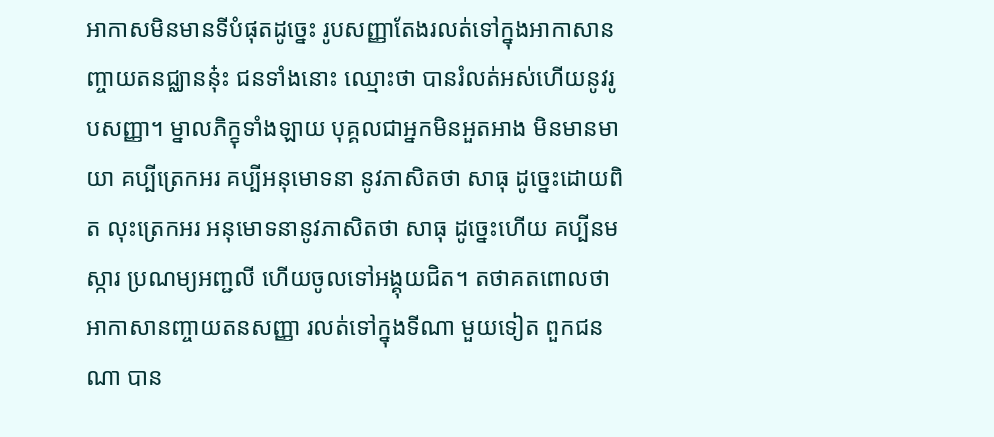អាកាសមិនមានទីបំផុតដូច្នេះ រូបសញ្ញាតែងរលត់ទៅក្នុងអាកាសានញ្ចាយតនជ្ឈាននុ៎ះ ជនទាំងនោះ ឈ្មោះថា បានរំលត់អស់ហើយនូវរូបសញ្ញា។ ម្នាលភិក្ខុទាំងឡាយ បុគ្គលជាអ្នកមិនអួតអាង មិនមានមាយា គប្បីត្រេកអរ គប្បីអនុមោទនា នូវភាសិតថា សាធុ ដូច្នេះដោយពិត លុះត្រេកអរ អនុមោទនានូវភាសិតថា សាធុ ដូច្នេះហើយ គប្បីនមស្ការ ប្រណម្យអញ្ជលី ហើយចូលទៅអង្គុយជិត។ តថាគតពោលថា អាកាសានញ្ចាយតនសញ្ញា រលត់ទៅក្នុងទីណា មួយទៀត ពួកជនណា បាន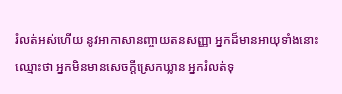រំលត់អស់ហើយ នូវអាកាសានញ្ចាយតនសញ្ញា អ្នកដ៏មានអាយុទាំងនោះ ឈ្មោះថា អ្នកមិនមានសេចក្ដីស្រេកឃ្លាន អ្នករំលត់ទុ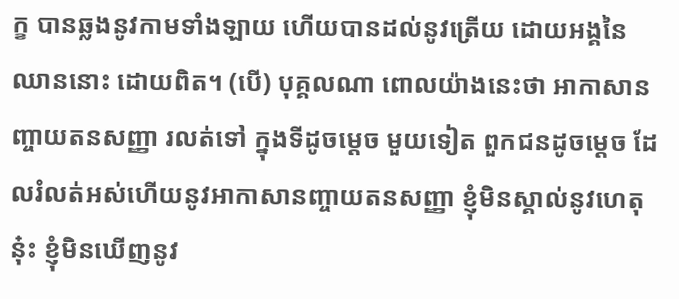ក្ខ បានឆ្លងនូវកាមទាំងឡាយ ហើយបានដល់នូវត្រើយ ដោយអង្គនៃឈាននោះ ដោយពិត។ (បើ) បុគ្គលណា ពោលយ៉ាងនេះថា អាកាសានញ្ចាយតនសញ្ញា រលត់ទៅ ក្នុងទីដូចម្ដេច មួយទៀត ពួកជនដូចម្តេច ដែលរំលត់អស់ហើយនូវអាកាសានញ្ចាយតនសញ្ញា ខ្ញុំមិនស្គាល់នូវហេតុនុ៎ះ ខ្ញុំមិនឃើញនូវ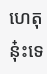ហេតុនុ៎ះទេ